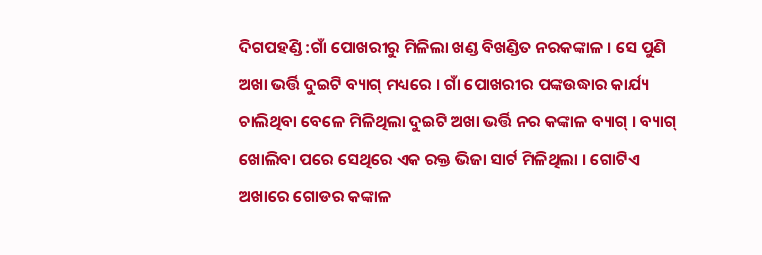ଦିଗପହଣ୍ଡି :ଗାଁ ପୋଖରୀରୁ ମିଳିଲା ଖଣ୍ଡ ବିଖଣ୍ଡିତ ନରକଙ୍କାଳ । ସେ ପୁଣି ଅଖା ଭର୍ତ୍ତି ଦୁଇଟି ବ୍ୟାଗ୍ ମଧ୍ୟରେ । ଗାଁ ପୋଖରୀର ପଙ୍କଉଦ୍ଧାର କାର୍ଯ୍ୟ ଚାଲିଥିବା ବେଳେ ମିଳିଥିଲା ଦୁଇଟି ଅଖା ଭର୍ତ୍ତି ନର କଙ୍କାଳ ବ୍ୟାଗ୍ । ବ୍ୟାଗ୍ ଖୋଲିବା ପରେ ସେଥିରେ ଏକ ରକ୍ତ ଭିଜା ସାର୍ଟ ମିଳିଥିଲା । ଗୋଟିଏ ଅଖାରେ ଗୋଡର କଙ୍କାଳ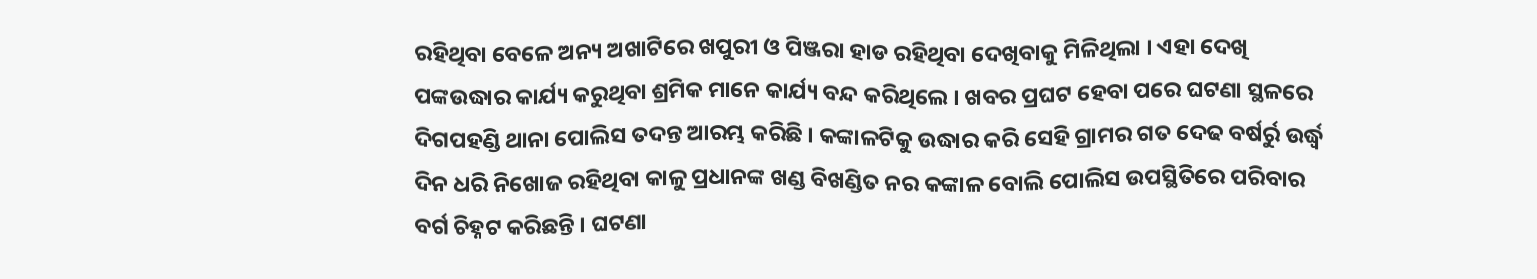ରହିଥିବା ବେଳେ ଅନ୍ୟ ଅଖାଟିରେ ଖପୁରୀ ଓ ପିଞ୍ଜରା ହାଡ ରହିଥିବା ଦେଖିବାକୁ ମିଳିଥିଲା । ଏହା ଦେଖି ପଙ୍କଉଦ୍ଧାର କାର୍ଯ୍ୟ କରୁଥିବା ଶ୍ରମିକ ମାନେ କାର୍ଯ୍ୟ ବନ୍ଦ କରିଥିଲେ । ଖବର ପ୍ରଘଟ ହେବା ପରେ ଘଟଣା ସ୍ଥଳରେ ଦିଗପହଣ୍ଡି ଥାନା ପୋଲିସ ତଦନ୍ତ ଆରମ୍ଭ କରିଛି । କଙ୍କାଳଟିକୁ ଉଦ୍ଧାର କରି ସେହି ଗ୍ରାମର ଗତ ଦେଢ ବର୍ଷର୍ରୁ ଉର୍ଦ୍ଧ୍ୱ ଦିନ ଧରି ନିଖୋଜ ରହିଥିବା କାଳୁ ପ୍ରଧାନଙ୍କ ଖଣ୍ଡ ବିଖଣ୍ଡିତ ନର କଙ୍କାଳ ବୋଲି ପୋଲିସ ଉପସ୍ଥିତିରେ ପରିବାର ବର୍ଗ ଚିହ୍ନଟ କରିଛନ୍ତି । ଘଟଣା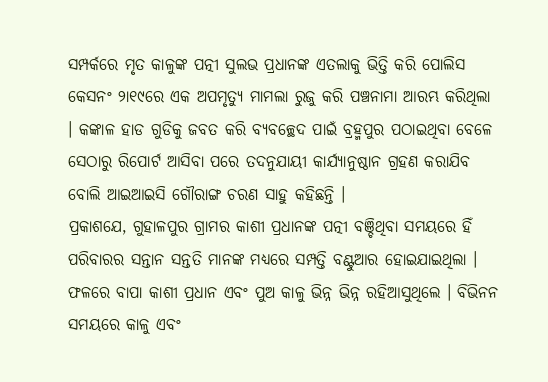ସମ୍ପର୍କରେ ମୃତ କାଳୁଙ୍କ ପତ୍ନୀ ସୁଲଭ ପ୍ରଧାନଙ୍କ ଏତଲାକୁ ଭିତ୍ତି କରି ପୋଲିସ କେସନଂ ୨ା୧୯ରେ ଏକ ଅପମୃତ୍ୟୁ ମାମଲା ରୁଜୁ କରି ପଞ୍ଚନାମା ଆରମ୍ଭ କରିଥିଲା । କଙ୍କାଳ ହାଡ ଗୁଡିକୁ ଜବତ କରି ବ୍ୟବଚ୍ଛେଦ ପାଇଁ ବ୍ରହ୍ମପୁର ପଠାଇଥିବା ବେଳେ ସେଠାରୁ ରିପୋର୍ଟ ଆସିବା ପରେ ତଦନୁଯାୟୀ କାର୍ଯ୍ୟାନୁଷ୍ଠାନ ଗ୍ରହଣ କରାଯିବ ବୋଲି ଆଇଆଇସି ଗୌରାଙ୍ଗ ଚରଣ ସାହୁ କହିଛନ୍ତି ।
ପ୍ରକାଶଯେ, ଗୁହାଳପୁର ଗ୍ରାମର କାଶୀ ପ୍ରଧାନଙ୍କ ପତ୍ନୀ ବଞ୍ଚିଥିବା ସମୟରେ ହିଁ ପରିବାରର ସନ୍ତାନ ସନ୍ତତି ମାନଙ୍କ ମଧ୍ୟରେ ସମ୍ପତ୍ତି ବଣ୍ଟୁଆର ହୋଇଯାଇଥିଲା । ଫଳରେ ବାପା କାଶୀ ପ୍ରଧାନ ଏବଂ ପୁଅ କାଳୁ ଭିନ୍ନ ଭିନ୍ନ ରହିଆସୁଥିଲେ । ବିଭିନନ ସମୟରେ କାଳୁ ଏବଂ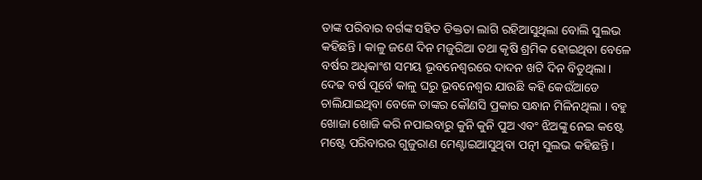ତାଙ୍କ ପରିବାର ବର୍ଗଙ୍କ ସହିତ ତିକ୍ତତା ଲାଗି ରହିଆସୁଥିଲା ବୋଲି ସୁଲଭ କହିଛନ୍ତି । କାଳୁ ଜଣେ ଦିନ ମଜୁରିଆ ତଥା କୃଷି ଶ୍ରମିକ ହୋଇଥିବା ବେଳେ ବର୍ଷର ଅଧିକାଂଶ ସମୟ ଭୂବନେଶ୍ୱରରେ ଦାଦନ ଖଟି ଦିନ ବିତୁଥିଲା । ଦେଢ ବର୍ଷ ପୂର୍ବେ କାଳୁ ଘରୁ ଭୂବନେଶ୍ୱର ଯାଉଛି କହି କେଉଁଆଡେ ଚାଲିଯାଇଥିବା ବେଳେ ତାଙ୍କର କୌଣସି ପ୍ରକାର ସନ୍ଧାନ ମିଳିନଥିଲା । ବହୁ ଖୋଜା ଖୋଜି କରି ନପାଇବାରୁ କୁନି କୁନି ପୁଅ ଏବଂ ଝିଅଙ୍କୁ ନେଇ କଷ୍ଟେ ମଷ୍ଟେ ପରିବାରର ଗୁଜୁରାଣ ମେଣ୍ଟାଇଆସୁଥିବା ପତ୍ନୀ ସୁଲଭ କହିଛନ୍ତି ।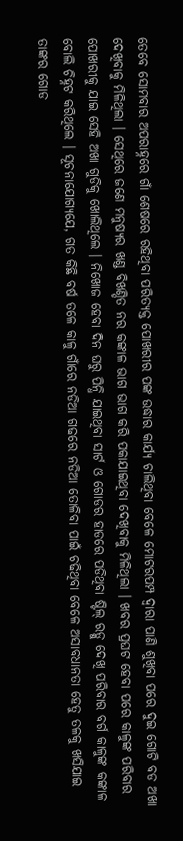ତେବେ ସୋମବାର ଅପରାହ୍ନରେ ଗାଁ ଶେଷରେ ରହିଥିବା ପରିତ୍ୟକ୍ତ ପୋଖରୀର ପଙ୍କ ଉଦ୍ଧାର କାର୍ଯ୍ୟ ଚାଲିଥିବା ବେଳେ ମୋଟରପମ୍ପ ଦ୍ୱାରା ପାଣି ଶୁଖିବା ପରେ ଦୁଇ ଗୋଟି ବଡ ଅଖା ଦେଖିବାକୁ ମିଳିଥିଲା । ସେଥିରେ ଜଣେ ମନୁଷ୍ୟର ଖଣ୍ଡ ବିଖଣ୍ଡିତ ନର କଙ୍କାଳ ଭାଗ ଭାଗ କରି ପକାଯାଇଥିବା ଦେଖିବାକୁ ମିଳିଥିଲା । ଖବର ପ୍ରଘଟ ହେବା ପରେ କାଳୁଙ୍କ ପରିବାର ପୋଖରୀକୁ ଯାଇ ସେହି ଅଖା ଗୁଡିକୁ ଖୋଲିଥିଲେ । ନିଖୋଜ ହେବା ଦିନ ଘରୁ ପିନ୍ଧି ଯାଇଥିବା ସାର୍ଟ ଓ ଗୋଡର ହାଡରେ ପଡିଥିବା ଷ୍ଟିଲ୍ ରଡ୍କୁ ଦେଖି ପରିବାର ବର୍ଗ କାଳୁଙ୍କ କଙ୍କାଳ ବୋଲି ଚିହ୍ନଟ କରିଥିଲେ । ସୂଚନାଯୋଗ୍ୟଯେ, ଗତ କିଛି ବର୍ଷ ତଳେ କାଳୁ ଗାଁରେ ନଡିଆ ଗଢରେ ନଡିଆ ତୋଳିବା ପାଇଁ ଚଢିଥିବା ବେଳେ ଅସାବଧାନତା ହେତୁ ତଳକୁ ଖସିଯାଇ ତାଙ୍କର ଗୋଡ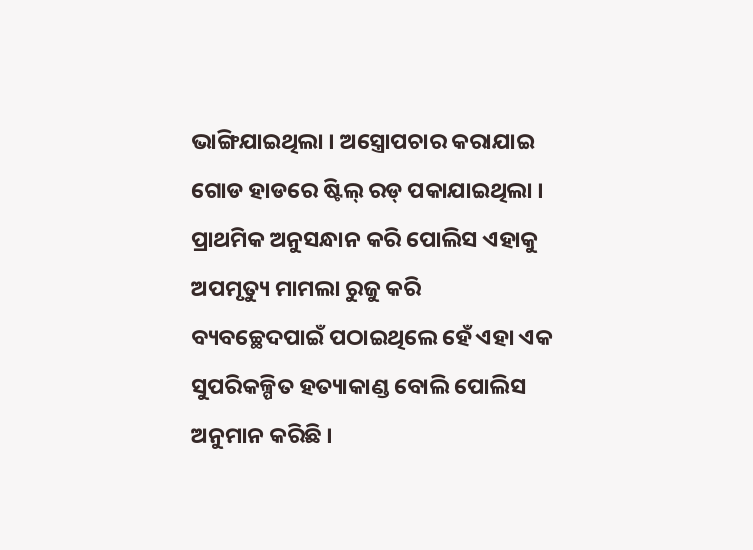ଭାଙ୍ଗିଯାଇଥିଲା । ଅସ୍ତ୍ରୋପଚାର କରାଯାଇ ଗୋଡ ହାଡରେ ଷ୍ଟିଲ୍ ରଡ୍ ପକାଯାଇଥିଲା । ପ୍ରାଥମିକ ଅନୁସନ୍ଧାନ କରି ପୋଲିସ ଏହାକୁ ଅପମୃତ୍ୟୁ ମାମଲା ରୁଜୁ କରି ବ୍ୟବଚ୍ଛେଦପାଇଁ ପଠାଇଥିଲେ ହେଁ ଏହା ଏକ ସୁପରିକଳ୍ପିତ ହତ୍ୟାକାଣ୍ଡ ବୋଲି ପୋଲିସ ଅନୁମାନ କରିଛି ।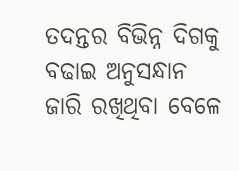ତଦନ୍ତର ବିଭିନ୍ନ ଦିଗକୁ ବଢାଇ ଅନୁସନ୍ଧାନ ଜାରି ରଖିଥିବା ବେଳେ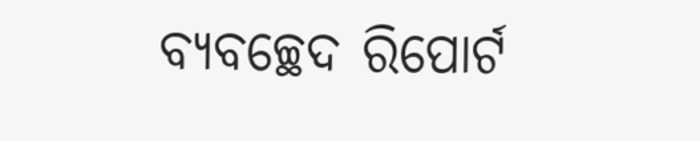ବ୍ୟବଚ୍ଛେଦ ରିପୋର୍ଟ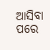ଆସିବା ପରେ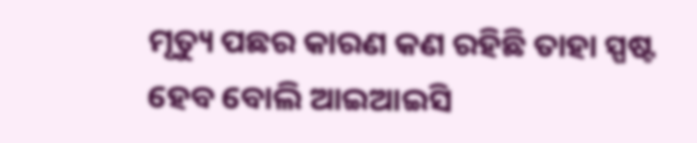ମୃତ୍ୟୁ ପଛର କାରଣ କଣ ରହିଛି ତାହା ସ୍ପଷ୍ଟ ହେବ ବୋଲି ଆଇଆଇସି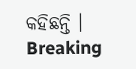କହିଛନ୍ତି ।
Breaking